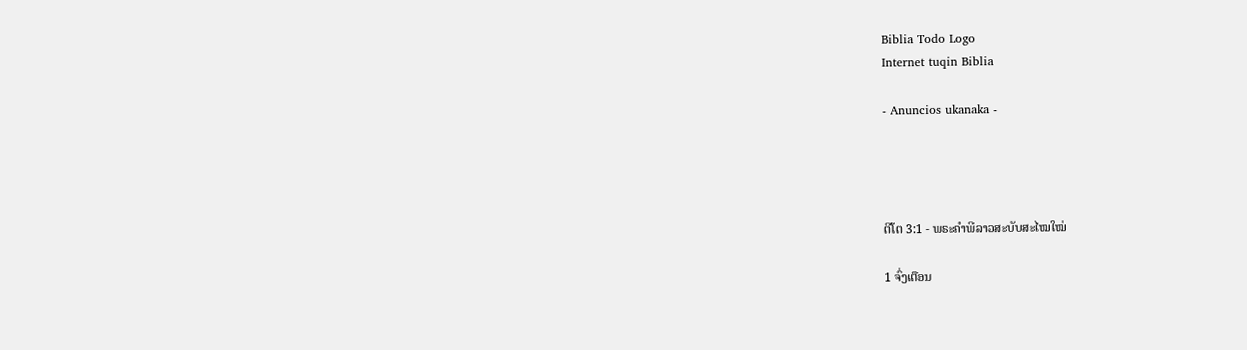Biblia Todo Logo
Internet tuqin Biblia

- Anuncios ukanaka -




ຕີໂຕ 3:1 - ພຣະຄຳພີລາວສະບັບສະໄໝໃໝ່

1 ຈົ່ງເຕືອນ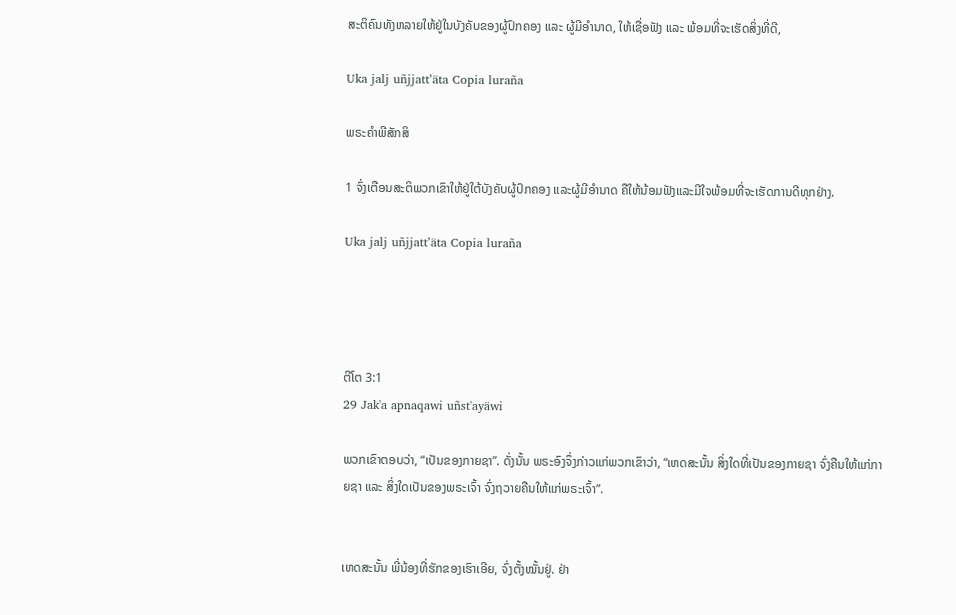ສະຕິຄົນທັງຫລາຍໃຫ້ຢູ່ໃນບັງຄັບຂອງຜູ້ປົກຄອງ ແລະ ຜູ້ມີອຳນາດ, ໃຫ້ເຊື່ອຟັງ ແລະ ພ້ອມທີ່ຈະເຮັດສິ່ງທີ່ດີ,

Uka jalj uñjjattʼäta Copia luraña

ພຣະຄຳພີສັກສິ

1 ຈົ່ງເຕືອນສະຕິພວກເຂົາໃຫ້ຢູ່ໃຕ້ບັງຄັບຜູ້ປົກຄອງ ແລະຜູ້ມີອຳນາດ ຄືໃຫ້ນ້ອມຟັງແລະມີໃຈພ້ອມທີ່ຈະເຮັດການດີທຸກຢ່າງ.

Uka jalj uñjjattʼäta Copia luraña




ຕີໂຕ 3:1
29 Jak'a apnaqawi uñst'ayäwi

ພວກເຂົາຕອບວ່າ, “ເປັນຂອງກາຍຊາ”. ດັ່ງນັ້ນ ພຣະອົງຈຶ່ງກ່າວແກ່ພວກເຂົາວ່າ, “ເຫດສະນັ້ນ ສິ່ງໃດທີ່ເປັນຂອງກາຍຊາ ຈົ່ງຄືນໃຫ້ແກ່ກາຍຊາ ແລະ ສິ່ງໃດເປັນຂອງພຣະເຈົ້າ ຈົ່ງຖວາຍຄືນໃຫ້ແກ່ພຣະເຈົ້າ”.


ເຫດສະນັ້ນ ພີ່ນ້ອງທີ່ຮັກຂອງເຮົາເອີຍ, ຈົ່ງຕັ້ງໝັ້ນຢູ່. ຢ່າ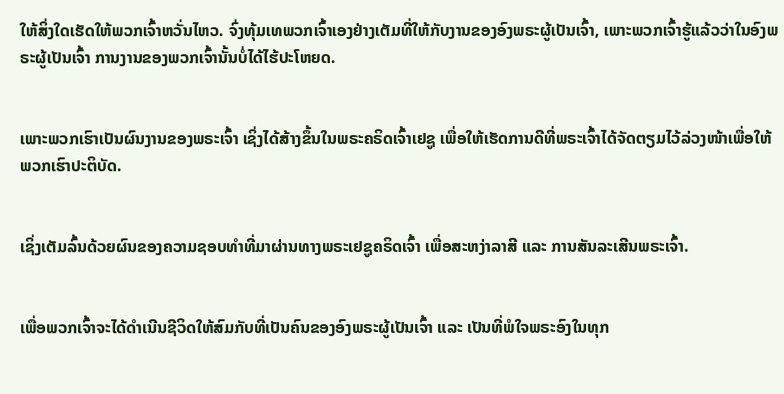ໃຫ້ສິ່ງໃດເຮັດໃຫ້ພວກເຈົ້າຫວັ່ນໄຫວ. ຈົ່ງທຸ້ມເທພວກເຈົ້າເອງຢ່າງເຕັມທີ່ໃຫ້ກັບງານຂອງອົງພຣະຜູ້ເປັນເຈົ້າ, ເພາະພວກເຈົ້າຮູ້ແລ້ວວ່າໃນອົງພຣະຜູ້ເປັນເຈົ້າ ການງານຂອງພວກເຈົ້ານັ້ນບໍ່ໄດ້ໄຮ້ປະໂຫຍດ.


ເພາະພວກເຮົາເປັນຜົນງານຂອງພຣະເຈົ້າ ເຊິ່ງໄດ້ສ້າງຂຶ້ນໃນພຣະຄຣິດເຈົ້າເຢຊູ ເພື່ອໃຫ້ເຮັດການດີທີ່ພຣະເຈົ້າໄດ້ຈັດຕຽມໄວ້ລ່ວງໜ້າເພື່ອໃຫ້ພວກເຮົາປະຕິບັດ.


ເຊິ່ງເຕັມລົ້ນດ້ວຍຜົນຂອງຄວາມຊອບທຳທີ່ມາຜ່ານທາງພຣະເຢຊູຄຣິດເຈົ້າ ເພື່ອສະຫງ່າລາສີ ແລະ ການສັນລະເສີນພຣະເຈົ້າ.


ເພື່ອພວກເຈົ້າຈະໄດ້ດຳເນີນຊີວິດໃຫ້ສົມກັບທີ່ເປັນຄົນຂອງອົງພຣະຜູ້ເປັນເຈົ້າ ແລະ ເປັນທີ່ພໍໃຈພຣະອົງໃນທຸກ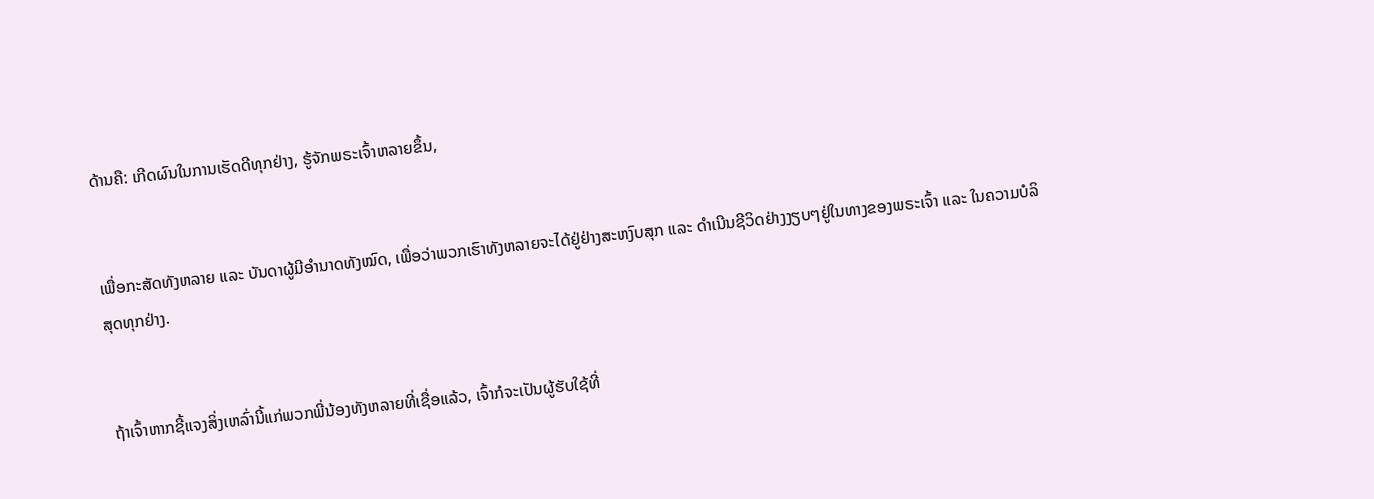ດ້ານຄື: ເກີດຜົນໃນການເຮັດດີທຸກຢ່າງ, ຮູ້ຈັກພຣະເຈົ້າຫລາຍຂຶ້ນ,


ເພື່ອກະສັດທັງຫລາຍ ແລະ ບັນດາຜູ້ມີອຳນາດທັງໝົດ, ເພື່ອວ່າພວກເຮົາທັງຫລາຍຈະໄດ້ຢູ່ຢ່າງສະຫງົບສຸກ ແລະ ດຳເນີນຊີວິດຢ່າງງຽບໆຢູ່ໃນທາງຂອງພຣະເຈົ້າ ແລະ ໃນຄວາມບໍລິສຸດທຸກຢ່າງ.


ຖ້າເຈົ້າຫາກຊີ້ແຈງສິ່ງເຫລົ່ານີ້ແກ່ພວກພີ່ນ້ອງທັງຫລາຍທີ່ເຊື່ອແລ້ວ, ເຈົ້າກໍຈະເປັນຜູ້ຮັບໃຊ້ທີ່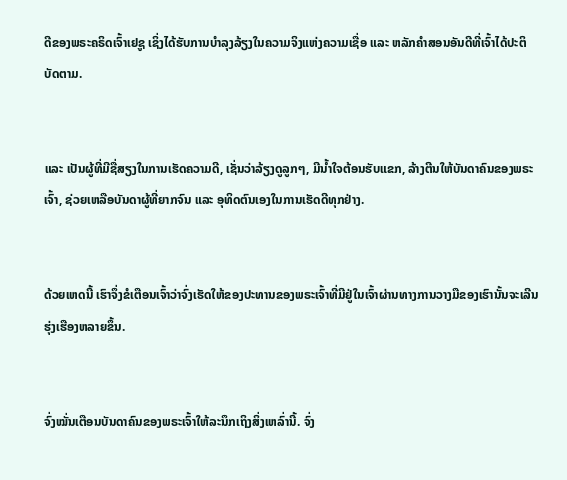ດີຂອງພຣະຄຣິດເຈົ້າເຢຊູ ເຊິ່ງໄດ້ຮັບການບຳລຸງລ້ຽງໃນຄວາມຈິງແຫ່ງຄວາມເຊື່ອ ແລະ ຫລັກຄຳສອນອັນດີທີ່ເຈົ້າໄດ້ປະຕິບັດຕາມ.


ແລະ ເປັນຜູ້ທີ່ມີຊື່ສຽງໃນການເຮັດຄວາມດີ, ເຊັ່ນວ່າລ້ຽງດູລູກໆ, ມີນ້ຳໃຈຕ້ອນຮັບແຂກ, ລ້າງຕີນໃຫ້ບັນດາຄົນຂອງພຣະເຈົ້າ, ຊ່ວຍເຫລືອບັນດາຜູ້ທີ່ຍາກຈົນ ແລະ ອຸທິດຕົນເອງໃນການເຮັດດີທຸກຢ່າງ.


ດ້ວຍເຫດນີ້ ເຮົາຈຶ່ງຂໍເຕືອນເຈົ້າວ່າຈົ່ງເຮັດໃຫ້ຂອງປະທານຂອງພຣະເຈົ້າທີ່ມີຢູ່ໃນເຈົ້າຜ່ານທາງການວາງມືຂອງເຮົານັ້ນຈະເລີນຮຸ່ງເຮືອງຫລາຍຂຶ້ນ.


ຈົ່ງໝັ່ນເຕືອນບັນດາຄົນຂອງພຣະເຈົ້າໃຫ້ລະນຶກເຖິງສິ່ງເຫລົ່ານີ້. ຈົ່ງ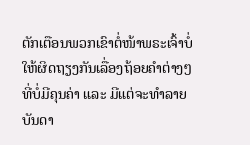ຕັກເຕືອນພວກເຂົາຕໍ່ໜ້າພຣະເຈົ້າບໍ່ໃຫ້ຜິດຖຽງກັນເລື່ອງຖ້ອຍຄຳຕ່າງໆທີ່ບໍ່ມີຄຸນຄ່າ ແລະ ມີແຕ່ຈະທຳລາຍບັນດາ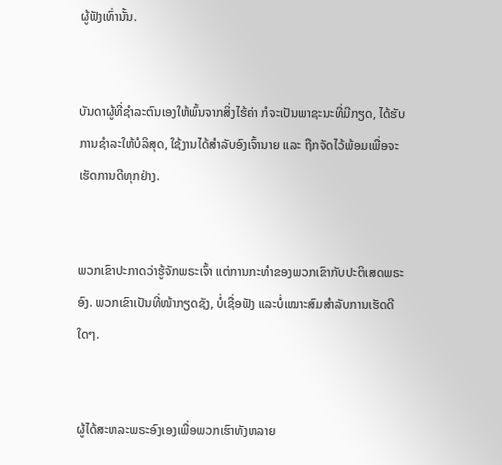ຜູ້ຟັງເທົ່ານັ້ນ.


ບັນດາຜູ້ທີ່ຊຳລະຕົນເອງໃຫ້ພົ້ນຈາກສິ່ງໄຮ້ຄ່າ ກໍຈະເປັນພາຊະນະທີ່ມີກຽດ, ໄດ້ຮັບການຊຳລະໃຫ້ບໍລິສຸດ, ໃຊ້ງານໄດ້ສຳລັບອົງເຈົ້ານາຍ ແລະ ຖືກຈັດໄວ້ພ້ອມເພື່ອຈະເຮັດການດີທຸກຢ່າງ.


ພວກເຂົາປະກາດວ່າຮູ້ຈັກພຣະເຈົ້າ ແຕ່ການກະທຳຂອງພວກເຂົາກັບປະຕິເສດພຣະອົງ. ພວກເຂົາເປັນທີ່ໜ້າກຽດຊັງ, ບໍ່ເຊື່ອຟັງ ແລະບໍ່ເໝາະສົມສຳລັບການເຮັດດີໃດໆ.


ຜູ້ໄດ້ສະຫລະພຣະອົງເອງເພື່ອພວກເຮົາທັງຫລາຍ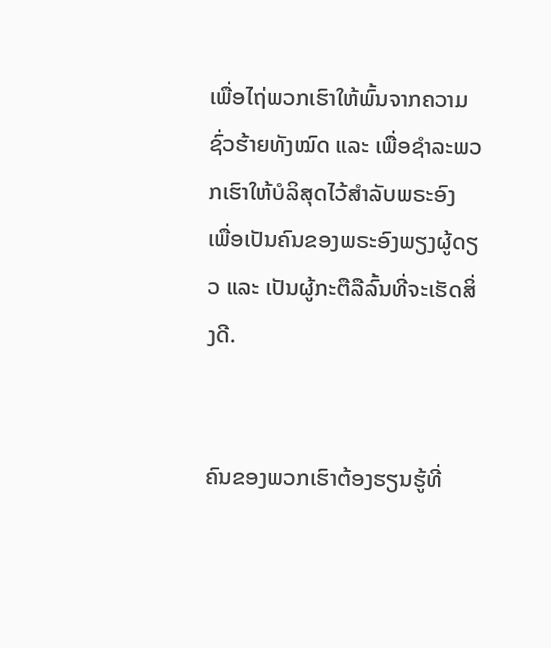ເພື່ອໄຖ່ພວກເຮົາໃຫ້ພົ້ນຈາກຄວາມຊົ່ວຮ້າຍທັງໝົດ ແລະ ເພື່ອຊຳລະພວກເຮົາໃຫ້ບໍລິສຸດໄວ້ສຳລັບພຣະອົງ ເພື່ອເປັນຄົນຂອງພຣະອົງພຽງຜູ້ດຽວ ແລະ ເປັນຜູ້ກະຕືລືລົ້ນທີ່ຈະເຮັດສິ່ງດີ.


ຄົນຂອງພວກເຮົາຕ້ອງຮຽນຮູ້ທີ່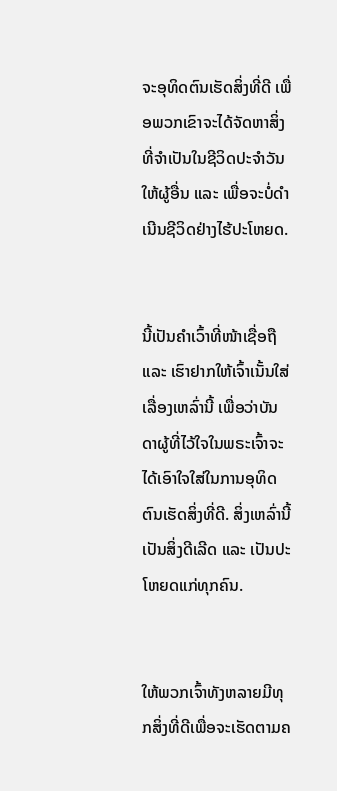ຈະອຸທິດຕົນເຮັດສິ່ງທີ່ດີ ເພື່ອພວກເຂົາຈະໄດ້ຈັດຫາສິ່ງທີ່ຈໍາເປັນໃນຊີວິດປະຈໍາວັນໃຫ້ຜູ້ອື່ນ ແລະ ເພື່ອຈະບໍ່ດຳເນີນຊີວິດຢ່າງໄຮ້ປະໂຫຍດ.


ນີ້ເປັນຄຳເວົ້າທີ່ໜ້າເຊື່ອຖື ແລະ ເຮົາຢາກໃຫ້ເຈົ້າເນັ້ນໃສ່ເລື່ອງເຫລົ່ານີ້ ເພື່ອວ່າບັນດາຜູ້ທີ່ໄວ້ໃຈໃນພຣະເຈົ້າຈະໄດ້ເອົາໃຈໃສ່ໃນການອຸທິດຕົນເຮັດສິ່ງທີ່ດີ. ສິ່ງເຫລົ່ານີ້ເປັນສິ່ງດີເລີດ ແລະ ເປັນປະໂຫຍດແກ່ທຸກຄົນ.


ໃຫ້ພວກເຈົ້າທັງຫລາຍມີທຸກສິ່ງທີ່ດີເພື່ອຈະເຮັດຕາມຄ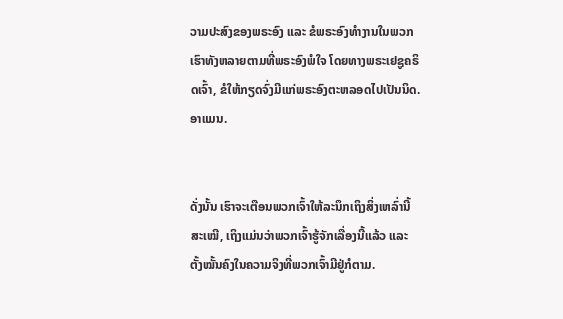ວາມປະສົງຂອງພຣະອົງ ແລະ ຂໍພຣະອົງທຳງານໃນພວກເຮົາທັງຫລາຍຕາມທີ່ພຣະອົງພໍໃຈ ໂດຍທາງພຣະເຢຊູຄຣິດເຈົ້າ, ຂໍໃຫ້ກຽດຈົ່ງມີແກ່ພຣະອົງຕະຫລອດໄປເປັນນິດ. ອາແມນ.


ດັ່ງນັ້ນ ເຮົາຈະເຕືອນພວກເຈົ້າໃຫ້ລະນຶກເຖິງສິ່ງເຫລົ່ານີ້ສະເໝີ, ເຖິງແມ່ນວ່າພວກເຈົ້າຮູ້ຈັກເລື່ອງນີ້ແລ້ວ ແລະ ຕັ້ງໝັ້ນຄົງໃນຄວາມຈິງທີ່ພວກເຈົ້າມີຢູ່ກໍຕາມ.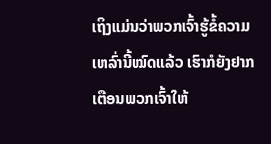ເຖິງແມ່ນວ່າພວກເຈົ້າຮູ້ຂໍ້ຄວາມເຫລົ່ານີ້ໝົດແລ້ວ ເຮົາກໍຍັງຢາກເຕືອນພວກເຈົ້າໃຫ້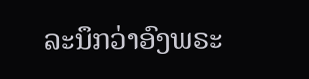ລະນຶກວ່າອົງພຣະ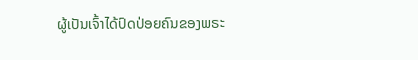ຜູ້ເປັນເຈົ້າໄດ້ປົດປ່ອຍຄົນຂອງພຣະ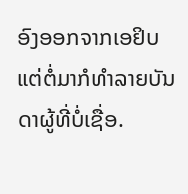ອົງອອກຈາກເອຢິບ ແຕ່ຕໍ່ມາກໍທຳລາຍບັນດາຜູ້ທີ່ບໍ່ເຊື່ອ.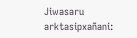Jiwasaru arktasipxañani: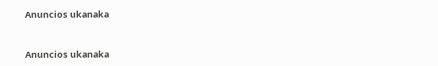Anuncios ukanaka


Anuncios ukanaka